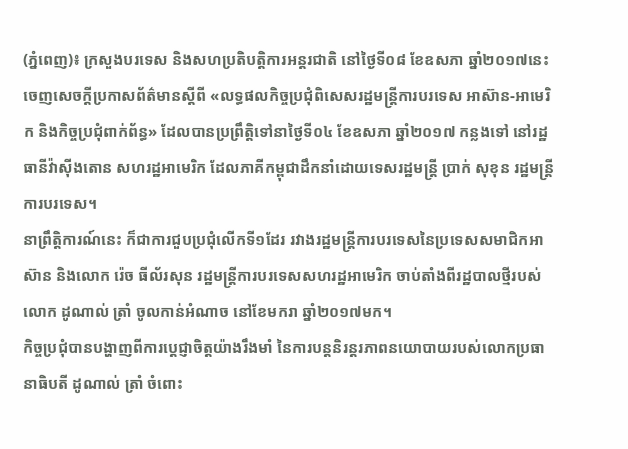(ភ្នំពេញ)៖ ក្រសួងបរទេស និងសហប្រតិបត្តិការអន្តរជាតិ នៅថ្ងៃទី០៨ ខែឧសភា ឆ្នាំ២០១៧នេះ ចេញសេចក្តីប្រកាសព័ត៌មានស្តីពី «លទ្ធផលកិច្ចប្រជុំពិសេសរដ្ឋមន្រ្តីការបរទេស អាស៊ាន-អាមេរិក និងកិច្ចប្រជុំពាក់ព័ន្ធ» ដែលបានប្រព្រឹត្តិទៅនាថ្ងៃទី០៤ ខែឧសភា ឆ្នាំ២០១៧ កន្លងទៅ នៅរដ្ឋធានីវ៉ាស៊ីងតោន សហរដ្ឋអាមេរិក ដែលភាគីកម្ពុជាដឹកនាំដោយទេសរដ្ឋមន្រ្តី ប្រាក់ សុខុន រដ្ឋមន្រ្តីការបរទេស។
នាព្រឹត្តិការណ៍នេះ ក៏ជាការជួបប្រជុំលើកទី១ដែរ រវាងរដ្ឋមន្រ្តីការបរទេសនៃប្រទេសសមាជិកអាស៊ាន និងលោក រ៉េច ធីល័រសុន រដ្ឋមន្រ្តីការបរទេសសហរដ្ឋអាមេរិក ចាប់តាំងពីរដ្ឋបាលថ្មីរបស់លោក ដូណាល់ ត្រាំ ចូលកាន់អំណាច នៅខែមករា ឆ្នាំ២០១៧មក។
កិច្ចប្រជុំបានបង្ហាញពីការបេ្តជ្ញាចិត្តយ៉ាងរឹងមាំ នៃការបន្តនិរន្តរភាពនយោបាយរបស់លោកប្រធានាធិបតី ដូណាល់ ត្រាំ ចំពោះ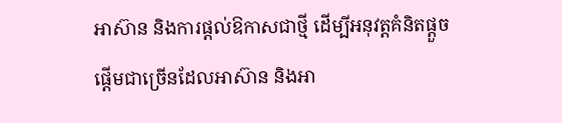អាស៊ាន និងការផ្តល់ឱកាសជាថ្មី ដើម្បីអនុវត្តគំនិតផ្តួចផ្តើមជាច្រើនដែលអាស៊ាន និងអា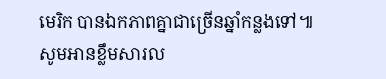មេរិក បានឯកភាពគ្នាជាច្រើនឆ្នាំកន្លងទៅ៕
សូមអានខ្លឹមសារល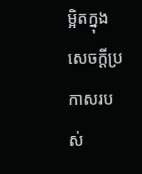ម្អិតក្នុងសេចក្ដីប្រកាសរបស់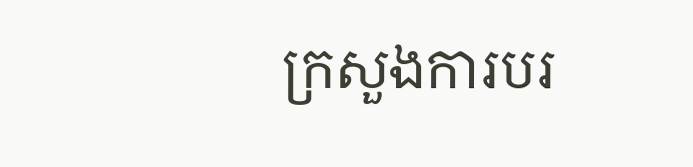ក្រសួងការបរ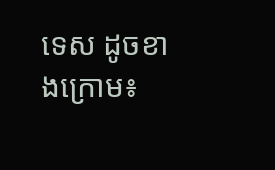ទេស ដូចខាងក្រោម៖